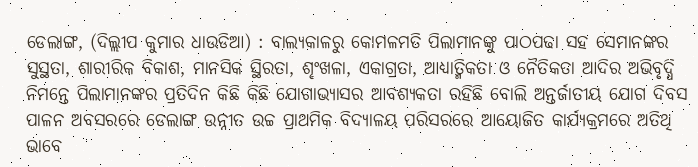ଡେଲାଙ୍ଗ, (ଦିଲ୍ଲୀପ କୁମାର ଧାଉଡିଆ) : ବାଲ୍ୟକାଳରୁ କୋମଳମତି ପିଲାମାନଙ୍କୁ ପାଠପଢା ସହ ସେମାନଙ୍କର ସୁସ୍ଥତା, ଶାରୀରିକ ବିକାଶ, ମାନସିକ ସ୍ଥିରତା, ଶୃଂଖଳା, ଏକାଗ୍ରତା, ଆଧ୍ୟାତ୍ମିକତା ଓ ନୈତିକତା ଆଦିର ଅଭିବୃଦ୍ଧି ନିମନ୍ତେ ପିଲାମାନଙ୍କର ପ୍ରତିଦିନ କିଛି କିଛି ଯୋଗାଭ୍ୟାସର ଆବଶ୍ୟକତା ରହିଛି ବୋଲି ଅନ୍ତର୍ଜାତୀୟ ଯୋଗ ଦିବସ ପାଳନ ଅବସରରେ ଡେଲାଙ୍ଗ ଉନ୍ନୀତ ଉଚ୍ଚ ପ୍ରାଥମିକ ବିଦ୍ୟାଳୟ ପରିସରରେ ଆୟୋଜିତ କାର୍ଯ୍ୟକ୍ରମରେ ଅତିଥି ଭାବେ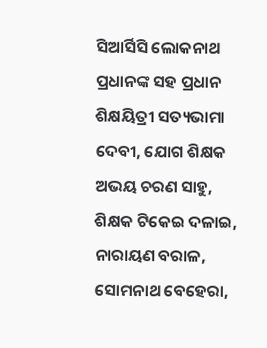ସିଆର୍ସିସି ଲୋକନାଥ ପ୍ରଧାନଙ୍କ ସହ ପ୍ରଧାନ ଶିକ୍ଷୟିତ୍ରୀ ସତ୍ୟଭାମା ଦେବୀ, ଯୋଗ ଶିକ୍ଷକ ଅଭୟ ଚରଣ ସାହୁ, ଶିକ୍ଷକ ଟିକେଇ ଦଳାଇ, ନାରାୟଣ ବରାଳ, ସୋମନାଥ ବେହେରା,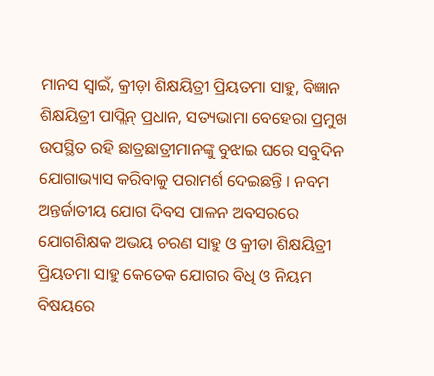ମାନସ ସ୍ୱାଇଁ, କ୍ରୀଡ଼ା ଶିକ୍ଷୟିତ୍ରୀ ପ୍ରିୟତମା ସାହୁ, ବିଜ୍ଞାନ ଶିକ୍ଷୟିତ୍ରୀ ପାପ୍ଲିନ୍ ପ୍ରଧାନ, ସତ୍ୟଭାମା ବେହେରା ପ୍ରମୁଖ ଉପସ୍ଥିତ ରହି ଛାତ୍ରଛାତ୍ରୀମାନଙ୍କୁ ବୁଝାଇ ଘରେ ସବୁଦିନ ଯୋଗାଭ୍ୟାସ କରିବାକୁ ପରାମର୍ଶ ଦେଇଛନ୍ତି । ନବମ ଅନ୍ତର୍ଜାତୀୟ ଯୋଗ ଦିବସ ପାଳନ ଅବସରରେ ଯୋଗଶିକ୍ଷକ ଅଭୟ ଚରଣ ସାହୁ ଓ କ୍ରୀଡା ଶିକ୍ଷୟିତ୍ରୀ ପ୍ରିୟତମା ସାହୁ କେତେକ ଯୋଗର ବିଧି ଓ ନିୟମ ବିଷୟରେ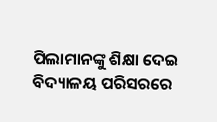ପିଲାମାନଙ୍କୁ ଶିକ୍ଷା ଦେଇ ବିଦ୍ୟାଳୟ ପରିସରରେ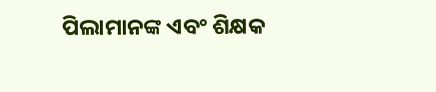ପିଲାମାନଙ୍କ ଏବଂ ଶିକ୍ଷକ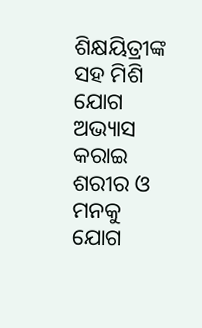ଶିକ୍ଷୟିତ୍ରୀଙ୍କ ସହ ମିଶି ଯୋଗ ଅଭ୍ୟାସ କରାଇ ଶରୀର ଓ ମନକୁ ଯୋଗ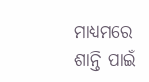ମାଧ୍ୟମରେ ଶାନ୍ତି ପାଇଁ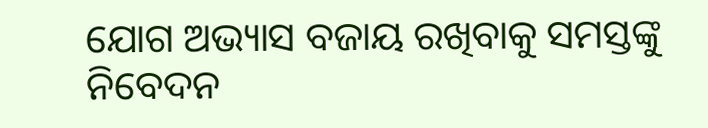ଯୋଗ ଅଭ୍ୟାସ ବଜାୟ ରଖିବାକୁ ସମସ୍ତଙ୍କୁ ନିବେଦନ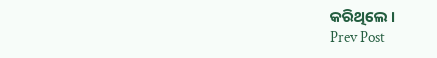କରିଥିଲେ ।
Prev Post